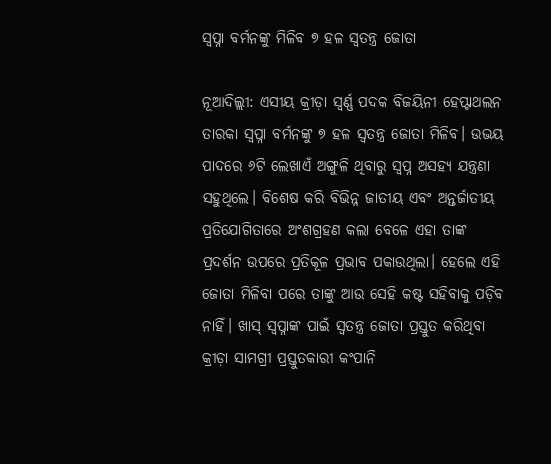ସ୍ବପ୍ନା ବର୍ମନଙ୍କୁ ମିଳିବ ୭ ହଳ ସ୍ବତନ୍ତ୍ର ଜୋତା

ନୂଆଦିଲ୍ଲୀ: ଏସୀୟ କ୍ରୀଡ଼ା ସ୍ବର୍ଣ୍ଣ ପଦକ ବିଜୟିନୀ ହେପ୍ଟାଥଲନ ତାରକା ସ୍ବପ୍ନା ବର୍ମନଙ୍କୁ ୭ ହଳ ସ୍ବତନ୍ତ୍ର ଜୋତା ମିଳିବ। ଉଭୟ ପାଦରେ ୬ଟି ଲେଖାଏଁ ଅଙ୍ଗୁଳି ଥିବାରୁ ସ୍ବପ୍ନ ଅସହ୍ୟ ଯନ୍ତ୍ରଣା ସହୁଥିଲେ। ବିଶେଷ କରି ବିଭିନ୍ନ ଜାତୀୟ ଏବଂ ଅନ୍ତର୍ଜାତୀୟ ପ୍ରତିଯୋଗିତାରେ ଅଂଶଗ୍ରହଣ କଲା ବେଳେ ଏହା ତାଙ୍କ ପ୍ରଦର୍ଶନ ଉପରେ ପ୍ରତିକୂଳ ପ୍ରଭାବ ପକାଉଥିଲା। ହେଲେ ଏହି ଜୋତା ମିଳିବା ପରେ ତାଙ୍କୁ ଆଉ ସେହି କଷ୍ଟ ସହିବାକୁ ପଡ଼ିବ ନାହିଁ। ଖାସ୍ ସ୍ବପ୍ନାଙ୍କ ପାଇଁ ସ୍ବତନ୍ତ୍ର ଜୋତା ପ୍ରସ୍ତୁତ କରିଥିବା କ୍ରୀଡ଼ା ସାମଗ୍ରୀ ପ୍ରସ୍ତୁତକାରୀ କଂପାନି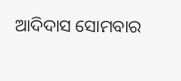ଆଦିଦାସ ସୋମବାର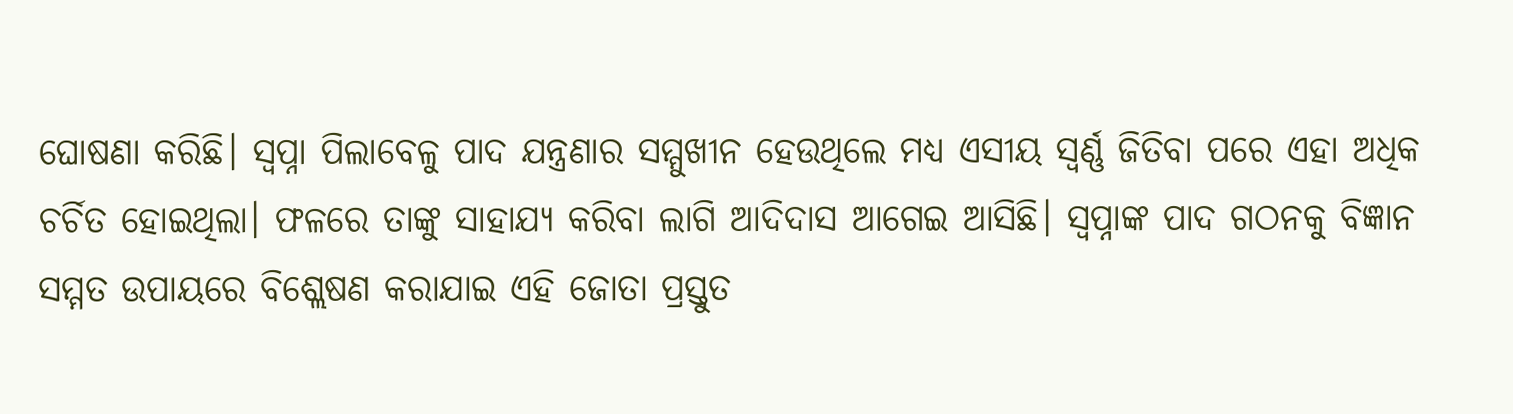ଘୋଷଣା କରିଛି। ସ୍ବପ୍ନା ପିଲାବେଳୁ ପାଦ ଯନ୍ତ୍ରଣା‌ର ସମ୍ମୁଖୀନ ହେଉଥିଲେ ମଧ୍ୟ ଏସୀୟ ସ୍ବର୍ଣ୍ଣ ଜିତିବା ପରେ ଏହା ଅଧିକ ଚର୍ଚିତ ହୋଇଥିଲା। ଫଳରେ ତାଙ୍କୁ ସାହାଯ୍ୟ କରିବା ଲାଗି ଆଦିଦାସ ଆଗେଇ ଆସିଛି। ସ୍ବପ୍ନାଙ୍କ ପାଦ ଗଠନକୁ ବିଜ୍ଞାନ ସମ୍ମତ ଉପାୟରେ ବିଶ୍ଲେଷଣ କରାଯାଇ ଏହି ଜୋତା ପ୍ରସ୍ତୁତ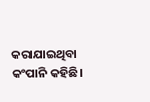କରାଯାଇଥିବା କଂପାନି କହିଛି।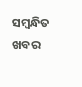ସମ୍ବନ୍ଧିତ ଖବର